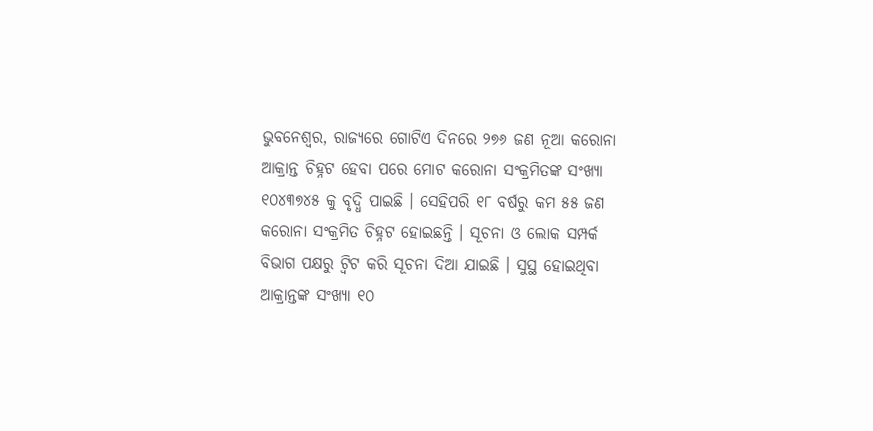ଭୁବନେଶ୍ୱର, ରାଜ୍ୟରେ ଗୋଟିଏ ଦିନରେ ୨୭୬ ଜଣ ନୂଆ କରୋନା ଆକ୍ରାନ୍ତ ଚିହ୍ନଟ ହେବା ପରେ ମୋଟ କରୋନା ସଂକ୍ରମିତଙ୍କ ସଂଖ୍ୟା ୧୦୪୩୭୪୫ କୁ ବୃଦ୍ଧି ପାଇଛି । ସେହିପରି ୧୮ ବର୍ଷରୁ କମ ୫୫ ଜଣ କରୋନା ସଂକ୍ରମିତ ଚିହ୍ନଟ ହୋଇଛନ୍ତି । ସୂଚନା ଓ ଲୋକ ସମ୍ପର୍କ ବିଭାଗ ପକ୍ଷରୁ ଟ୍ୱିଟ କରି ସୂଚନା ଦିଆ ଯାଇଛି । ସୁସ୍ଥ ହୋଇଥିବା ଆକ୍ରାନ୍ତଙ୍କ ସଂଖ୍ୟା ୧୦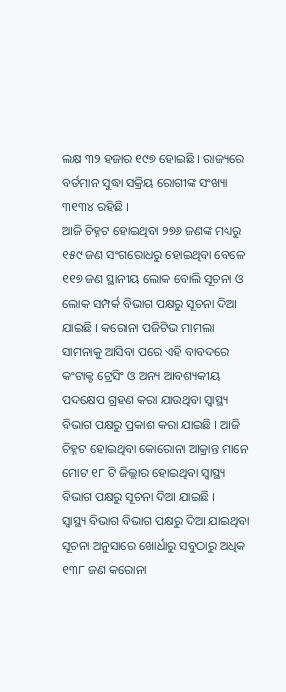ଲକ୍ଷ ୩୨ ହଜାର ୧୯୭ ହୋଇଛି । ରାଜ୍ୟରେ ବର୍ତମାନ ସୁଦ୍ଧା ସକ୍ରିୟ ରୋଗୀଙ୍କ ସଂଖ୍ୟା ୩୧୩୪ ରହିଛି ।
ଆଜି ଚିହ୍ନଟ ହୋଇଥିବା ୨୭୬ ଜଣଙ୍କ ମଧ୍ୟରୁ ୧୫୯ ଜଣ ସଂଗରୋଧରୁ ହୋଇଥିବା ବେଳେ ୧୧୭ ଜଣ ସ୍ଥାନୀୟ ଲୋକ ବୋଲି ସୂଚନା ଓ ଲୋକ ସମ୍ପର୍କ ବିଭାଗ ପକ୍ଷରୁ ସୂଚନା ଦିଆ ଯାଇଛି । କରୋନା ପଜିଟିଭ ମାମଲା ସାମନାକୁ ଆସିବା ପରେ ଏହି ବାବଦରେ କଂଟାକ୍ଟ ଟ୍ରେସିଂ ଓ ଅନ୍ୟ ଆବଶ୍ୟକୀୟ ପଦକ୍ଷେପ ଗ୍ରହଣ କରା ଯାଉଥିବା ସ୍ୱାସ୍ଥ୍ୟ ବିଭାଗ ପକ୍ଷରୁ ପ୍ରକାଶ କରା ଯାଇଛି । ଆଜି ଚିହ୍ନଟ ହୋଇଥିବା କୋରୋନା ଆକ୍ରାନ୍ତ ମାନେ ମୋଟ ୧୮ ଟି ଜିଲ୍ଲାର ହୋଇଥିବା ସ୍ୱାସ୍ଥ୍ୟ ବିଭାଗ ପକ୍ଷରୁ ସୂଚନା ଦିଆ ଯାଇଛି ।
ସ୍ୱାସ୍ଥ୍ୟ ବିଭାଗ ବିଭାଗ ପକ୍ଷରୁ ଦିଆ ଯାଇଥିବା ସୂଚନା ଅନୁସାରେ ଖୋର୍ଧାରୁ ସବୁଠାରୁ ଅଧିକ ୧୩୮ ଜଣ କରୋନା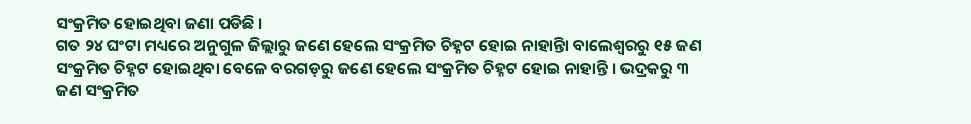ସଂକ୍ରମିତ ହୋଇଥିବା ଜଣା ପଡିଛି ।
ଗତ ୨୪ ଘଂଟା ମଧ୍ୟରେ ଅନୁଗୁଳ ଜିଲ୍ଲାରୁ ଜଣେ ହେଲେ ସଂକ୍ରମିତ ଚିହ୍ନଟ ହୋଇ ନାହାନ୍ତିା ବାଲେଶ୍ୱରରୁ ୧୫ ଜଣ ସଂକ୍ରମିତ ଚିହ୍ନଟ ହୋଇଥିବା ବେଳେ ବରଗଡ଼ରୁ ଜଣେ ହେଲେ ସଂକ୍ରମିତ ଚିହ୍ନଟ ହୋଇ ନାହାନ୍ତି । ଭଦ୍ରକରୁ ୩ ଜଣ ସଂକ୍ରମିତ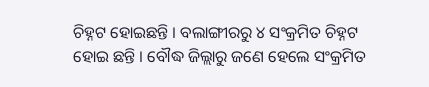ଚିହ୍ନଟ ହୋଇଛନ୍ତି । ବଲାଙ୍ଗୀରରୁ ୪ ସଂକ୍ରମିତ ଚିହ୍ନଟ ହୋଇ ଛନ୍ତି । ବୌଦ୍ଧ ଜିଲ୍ଲାରୁ ଜଣେ ହେଲେ ସଂକ୍ରମିତ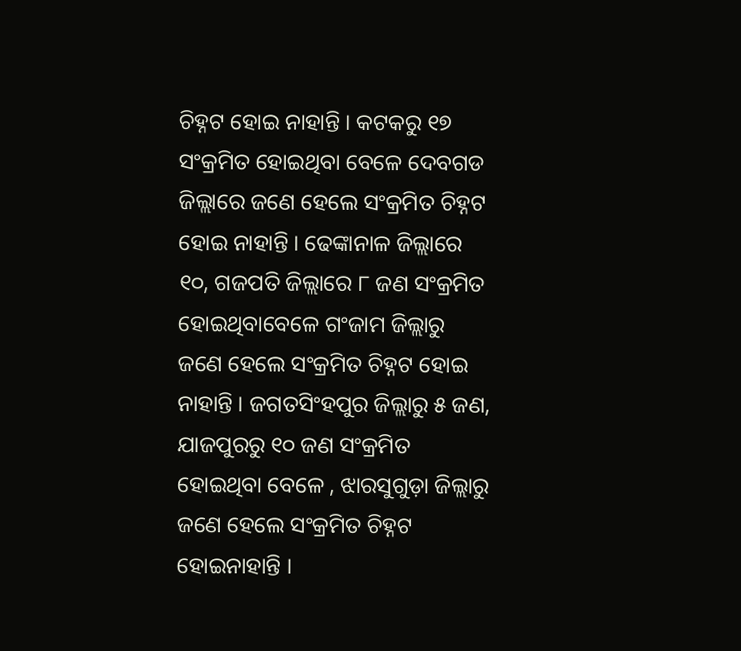ଚିହ୍ନଟ ହୋଇ ନାହାନ୍ତି । କଟକରୁ ୧୭ ସଂକ୍ରମିତ ହୋଇଥିବା ବେଳେ ଦେବଗଡ ଜିଲ୍ଲାରେ ଜଣେ ହେଲେ ସଂକ୍ରମିତ ଚିହ୍ନଟ ହୋଇ ନାହାନ୍ତି । ଢେଙ୍କାନାଳ ଜିଲ୍ଲାରେ ୧୦, ଗଜପତି ଜିଲ୍ଲାରେ ୮ ଜଣ ସଂକ୍ରମିତ ହୋଇଥିବାବେଳେ ଗଂଜାମ ଜିଲ୍ଲାରୁ ଜଣେ ହେଲେ ସଂକ୍ରମିତ ଚିହ୍ନଟ ହୋଇ ନାହାନ୍ତି । ଜଗତସିଂହପୁର ଜିଲ୍ଲାରୁ ୫ ଜଣ, ଯାଜପୁରରୁ ୧୦ ଜଣ ସଂକ୍ରମିତ ହୋଇଥିବା ବେଳେ , ଝାରସୁଗୁଡ଼ା ଜିଲ୍ଲାରୁ ଜଣେ ହେଲେ ସଂକ୍ରମିତ ଚିହ୍ନଟ ହୋଇନାହାନ୍ତି ।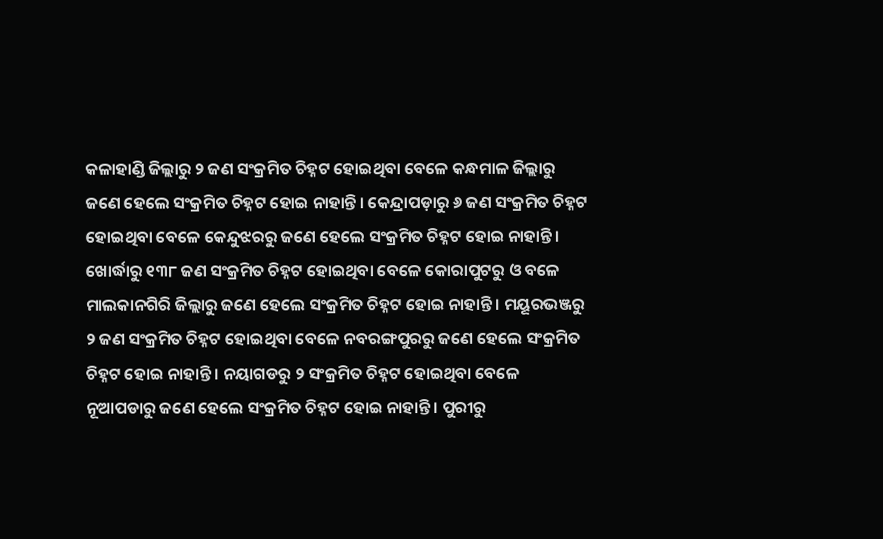କଳାହାଣ୍ଡି ଜିଲ୍ଲାରୁ ୨ ଜଣ ସଂକ୍ରମିତ ଚିହ୍ନଟ ହୋଇଥିବା ବେଳେ କନ୍ଧମାଳ ଜିଲ୍ଲାରୁ ଜଣେ ହେଲେ ସଂକ୍ରମିତ ଚିହ୍ନଟ ହୋଇ ନାହାନ୍ତି । କେନ୍ଦ୍ରାପଡ଼ାରୁ ୬ ଜଣ ସଂକ୍ରମିତ ଚିହ୍ନଟ ହୋଇଥିବା ବେଳେ କେନ୍ଦୁଝରରୁ ଜଣେ ହେଲେ ସଂକ୍ରମିତ ଚିହ୍ନଟ ହୋଇ ନାହାନ୍ତି ।
ଖୋର୍ଦ୍ଧାରୁ ୧୩୮ ଜଣ ସଂକ୍ରମିତ ଚିହ୍ନଟ ହୋଇଥିବା ବେଳେ କୋରାପୁଟରୁ ଓ ବଳେ ମାଲକାନଗିରି ଜିଲ୍ଲାରୁ ଜଣେ ହେଲେ ସଂକ୍ରମିତ ଚିହ୍ନଟ ହୋଇ ନାହାନ୍ତି । ମୟୂରଭଞ୍ଜରୁ ୨ ଜଣ ସଂକ୍ରମିତ ଚିହ୍ନଟ ହୋଇଥିବା ବେଳେ ନବରଙ୍ଗପୁରରୁ ଜଣେ ହେଲେ ସଂକ୍ରମିତ ଚିହ୍ନଟ ହୋଇ ନାହାନ୍ତି । ନୟାଗଡରୁ ୨ ସଂକ୍ରମିତ ଚିହ୍ନଟ ହୋଇଥିବା ବେଳେ ନୂଆପଡାରୁ ଜଣେ ହେଲେ ସଂକ୍ରମିତ ଚିହ୍ନଟ ହୋଇ ନାହାନ୍ତି । ପୁରୀରୁ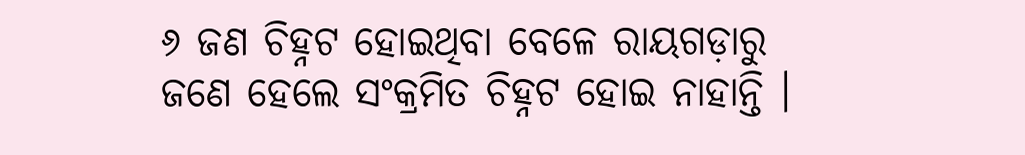୬ ଜଣ ଚିହ୍ନଟ ହୋଇଥିବା ବେଳେ ରାୟଗଡ଼ାରୁ ଜଣେ ହେଲେ ସଂକ୍ରମିତ ଚିହ୍ନଟ ହୋଇ ନାହାନ୍ତି ।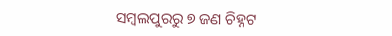ସମ୍ବଲପୁରରୁ ୭ ଜଣ ଚିହ୍ନଟ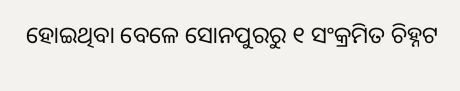ହୋଇଥିବା ବେଳେ ସୋନପୁରରୁ ୧ ସଂକ୍ରମିତ ଚିହ୍ନଟ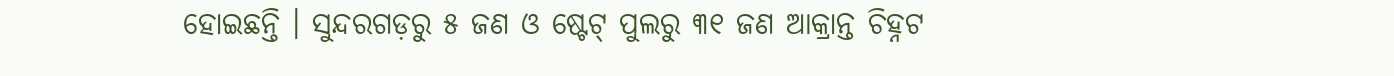ହୋଇଛନ୍ତି । ସୁନ୍ଦରଗଡ଼ରୁ ୫ ଜଣ ଓ ଷ୍ଟେଟ୍ ପୁଲରୁ ୩୧ ଜଣ ଆକ୍ରାନ୍ତ ଚିହ୍ନଟ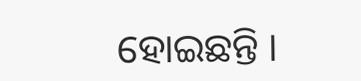ହୋଇଛନ୍ତି ।